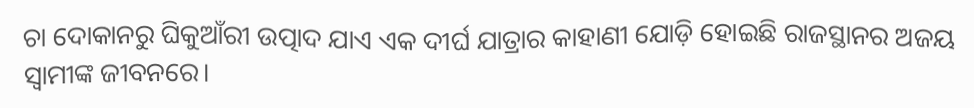ଚା ଦୋକାନରୁ ଘିକୁଆଁରୀ ଉତ୍ପାଦ ଯାଏ ଏକ ଦୀର୍ଘ ଯାତ୍ରାର କାହାଣୀ ଯୋଡ଼ି ହୋଇଛି ରାଜସ୍ଥାନର ଅଜୟ ସ୍ବାମୀଙ୍କ ଜୀବନରେ।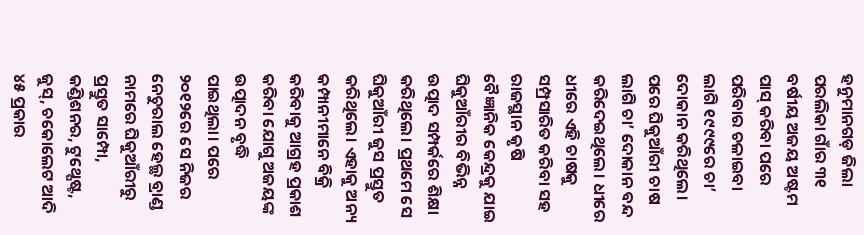ହନୁମାନଗଡ଼ ଜିଲା ପରଲିକା ଗାଁର ୩୧ ବର୍ଷୀୟ ଅଜୟ ଅଷ୍ଟମ ପାସ୍ କରିବା ପରେ ପରିବାର ଚଳାଇବା ଲାଗି ୧୯୯୯ରେ ଚା’ ଦୋକାନ କରିଥିଲେ। ପରେ ଘିକୁଆଁରୀ ଚାଷ ଲାଗି ଚା’ ଦୋକାନ ବନ୍ଦ କରିଦେଇଥିଲେ। ଧୀରେ ଧୀରେ ଏହି ଚାଷକୁ ସମ୍ପ୍ରସାରିତ କରିବା ସହ ରାଜସ୍ଥାନ କୃଷି ବୈଜ୍ଞାନିକ କେନ୍ଦ୍ରକୁ ଯାଇ ଘିକୁଆଁରୀର ବିଭିନ୍ନ ଉତ୍ପାଦ ସମ୍ପର୍କରେ ଶିକ୍ଷା କରିଥିଲେ। ପ୍ରଥମେ ସେ ଘିକୁଆଁରୀ ଜୁସ ପ୍ରସ୍ତୁତ କରିଥିଲେ। ଏହାକୁ ଅନ୍ୟ କମ୍ପାନୀମାନେ ବିକ୍ରି କରିବାକୁ ଆଗ୍ରହ ପ୍ରକାଶ କରିବା ଯୋଗୁ ଅଜୟଙ୍କ ଉତ୍ପାଦନ ବୃଦ୍ଧି ପାଇଥିଲା। ପରେ ୨୦୧୨ରେ ସେ ନିଜର ନେଚୁରାଲ ହେଲ୍ଥ ବ୍ରାଣ୍ଡ ନାମରେ ଘିକୁଆଁରୀରୁ ପ୍ରସ୍ତୁତ ସାମ୍ପୋ, କଣ୍ଡିଶନର, ଟୁଥ୍ପେଷ୍ଟ, ଜୁସ୍, ଚକୋଲେଟ ଆଦି ୪୫ ପ୍ରକାର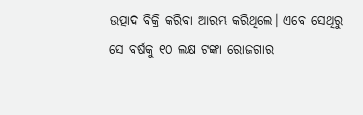ଉତ୍ପାଦ ବିକ୍ରି କରିବା ଆରମ୍ଭ କରିଥିଲେ। ଏବେ ସେଥିରୁ ସେ ବର୍ଷକୁ ୧୦ ଲକ୍ଷ ଟଙ୍କା ରୋଜଗାର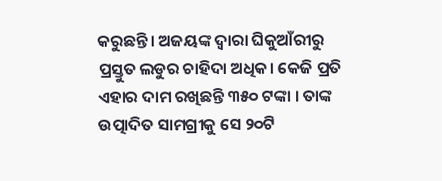କରୁଛନ୍ତି। ଅଜୟଙ୍କ ଦ୍ୱାରା ଘିକୁଆଁରୀରୁ ପ୍ରସ୍ତୁତ ଲଡୁର ଚାହିଦା ଅଧିକ। କେଜି ପ୍ରତି ଏହାର ଦାମ ରଖିଛନ୍ତି ୩୫୦ ଟଙ୍କା । ତାଙ୍କ ଉତ୍ପାଦିତ ସାମଗ୍ରୀକୁ ସେ ୨୦ଟି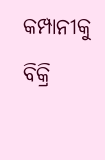କମ୍ପାନୀକୁ ବିକ୍ରି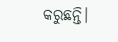କରୁଛନ୍ତି।